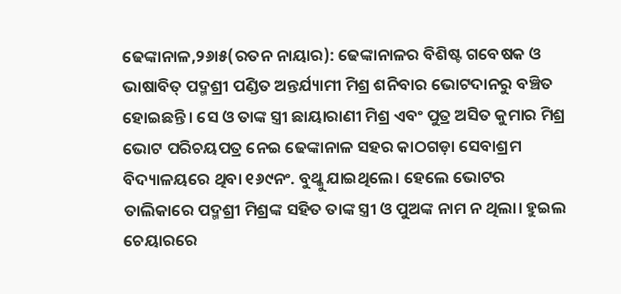ଢେଙ୍କାନାଳ,୨୬ା୫(ରତନ ନାୟାର): ଢେଙ୍କାନାଳର ବିଶିଷ୍ଟ ଗବେଷକ ଓ ଭାଷାବିତ୍ ପଦ୍ମଶ୍ରୀ ପଣ୍ଡିତ ଅନ୍ତର୍ଯ୍ୟାମୀ ମିଶ୍ର ଶନିବାର ଭୋଟଦାନରୁ ବଞ୍ଚିତ ହୋଇଛନ୍ତି। ସେ ଓ ତାଙ୍କ ସ୍ତ୍ରୀ ଛାୟାରାଣୀ ମିଶ୍ର ଏବଂ ପୁତ୍ର ଅସିତ କୁମାର ମିଶ୍ର ଭୋଟ ପରିଚୟପତ୍ର ନେଇ ଢେଙ୍କାନାଳ ସହର କାଠଗଡ଼ା ସେବାଶ୍ରମ ବିଦ୍ୟାଳୟରେ ଥିବା ୧୬୯ନଂ. ବୁଥ୍କୁ ଯାଇଥିଲେ। ହେଲେ ଭୋଟର ତାଲିକାରେ ପଦ୍ମଶ୍ରୀ ମିଶ୍ରଙ୍କ ସହିତ ତାଙ୍କ ସ୍ତ୍ରୀ ଓ ପୁଅଙ୍କ ନାମ ନ ଥିଲା। ହୁଇଲ ଚେୟାରରେ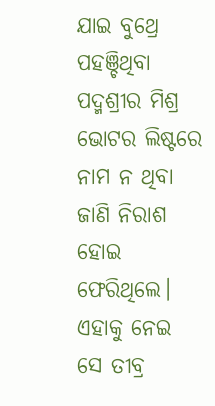ଯାଇ ବୁଥ୍ରେ ପହଞ୍ଚିଥିବା ପଦ୍ମଶ୍ରୀର ମିଶ୍ର ଭୋଟର ଲିଷ୍ଟରେ ନାମ ନ ଥିବା ଜାଣି ନିରାଶ ହୋଇ ଫେରିଥିଲେ। ଏହାକୁ ନେଇ ସେ ତୀବ୍ର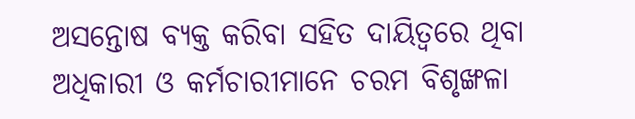ଅସନ୍ତୋଷ ବ୍ୟକ୍ତ କରିବା ସହିତ ଦାୟିତ୍ୱରେ ଥିବା ଅଧିକାରୀ ଓ କର୍ମଚାରୀମାନେ ଚରମ ବିଶୃଙ୍ଖଳା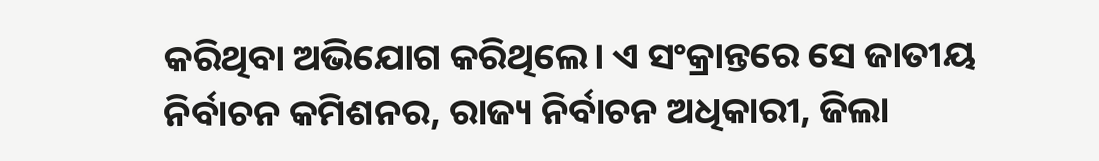କରିଥିବା ଅଭିଯୋଗ କରିଥିଲେ। ଏ ସଂକ୍ରାନ୍ତରେ ସେ ଜାତୀୟ ନିର୍ବାଚନ କମିଶନର, ରାଜ୍ୟ ନିର୍ବାଚନ ଅଧିକାରୀ, ଜିଲା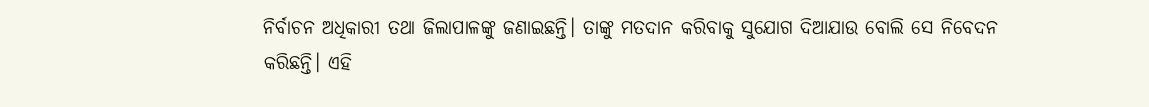ନିର୍ବାଚନ ଅଧିକାରୀ ତଥା ଜିଲାପାଳଙ୍କୁ ଜଣାଇଛନ୍ତି। ତାଙ୍କୁ ମତଦାନ କରିବାକୁ ସୁଯୋଗ ଦିଆଯାଉ ବୋଲି ସେ ନିବେଦନ କରିଛନ୍ତି। ଏହି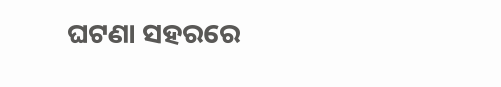ଘଟଣା ସହରରେ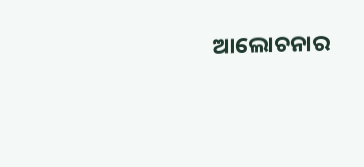ଆଲୋଚନାର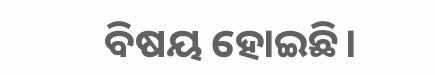ବିଷୟ ହୋଇଛି।